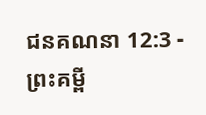ជនគណនា 12:3 - ព្រះគម្ពី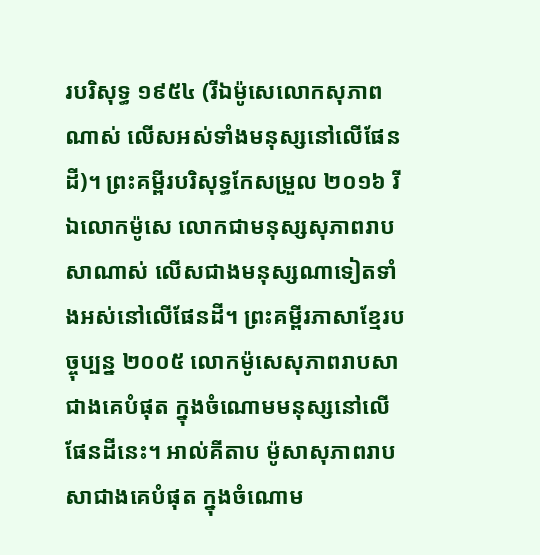របរិសុទ្ធ ១៩៥៤ (រីឯម៉ូសេលោកសុភាពណាស់ លើសអស់ទាំងមនុស្សនៅលើផែនដី)។ ព្រះគម្ពីរបរិសុទ្ធកែសម្រួល ២០១៦ រីឯលោកម៉ូសេ លោកជាមនុស្សសុភាពរាបសាណាស់ លើសជាងមនុស្សណាទៀតទាំងអស់នៅលើផែនដី។ ព្រះគម្ពីរភាសាខ្មែរបច្ចុប្បន្ន ២០០៥ លោកម៉ូសេសុភាពរាបសាជាងគេបំផុត ក្នុងចំណោមមនុស្សនៅលើផែនដីនេះ។ អាល់គីតាប ម៉ូសាសុភាពរាបសាជាងគេបំផុត ក្នុងចំណោម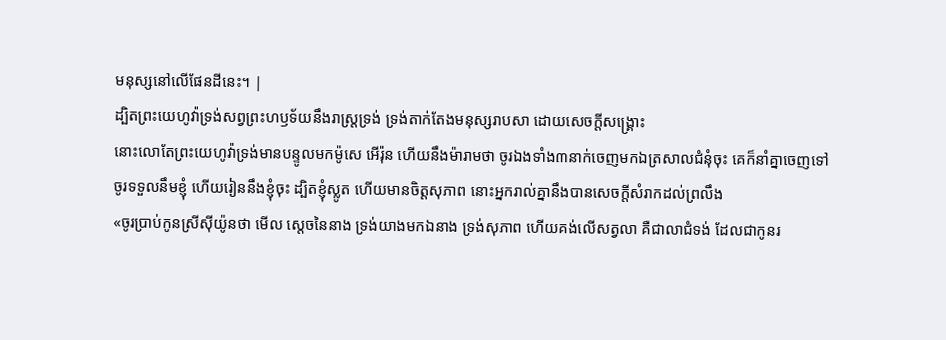មនុស្សនៅលើផែនដីនេះ។ |
ដ្បិតព្រះយេហូវ៉ាទ្រង់សព្វព្រះហឫទ័យនឹងរាស្ត្រទ្រង់ ទ្រង់តាក់តែងមនុស្សរាបសា ដោយសេចក្ដីសង្គ្រោះ
នោះលោតែព្រះយេហូវ៉ាទ្រង់មានបន្ទូលមកម៉ូសេ អើរ៉ុន ហើយនឹងម៉ារាមថា ចូរឯងទាំង៣នាក់ចេញមកឯត្រសាលជំនុំចុះ គេក៏នាំគ្នាចេញទៅ
ចូរទទួលនឹមខ្ញុំ ហើយរៀននឹងខ្ញុំចុះ ដ្បិតខ្ញុំស្លូត ហើយមានចិត្តសុភាព នោះអ្នករាល់គ្នានឹងបានសេចក្ដីសំរាកដល់ព្រលឹង
«ចូរប្រាប់កូនស្រីស៊ីយ៉ូនថា មើល ស្តេចនៃនាង ទ្រង់យាងមកឯនាង ទ្រង់សុភាព ហើយគង់លើសត្វលា គឺជាលាជំទង់ ដែលជាកូនរ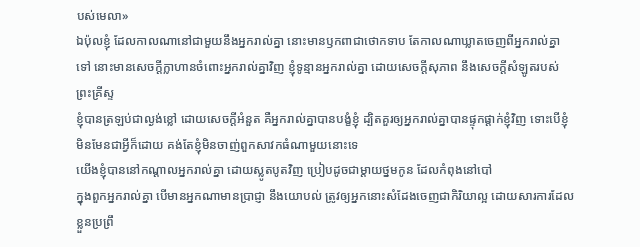បស់មេលា»
ឯប៉ុលខ្ញុំ ដែលកាលណានៅជាមួយនឹងអ្នករាល់គ្នា នោះមានឫកពាជាថោកទាប តែកាលណាឃ្លាតចេញពីអ្នករាល់គ្នាទៅ នោះមានសេចក្ដីក្លាហានចំពោះអ្នករាល់គ្នាវិញ ខ្ញុំទូន្មានអ្នករាល់គ្នា ដោយសេចក្ដីសុភាព នឹងសេចក្ដីសំឡូតរបស់ព្រះគ្រីស្ទ
ខ្ញុំបានត្រឡប់ជាល្ងង់ខ្លៅ ដោយសេចក្ដីអំនួត គឺអ្នករាល់គ្នាបានបង្ខំខ្ញុំ ដ្បិតគួរឲ្យអ្នករាល់គ្នាបានផ្ទុកផ្តាក់ខ្ញុំវិញ ទោះបើខ្ញុំមិនមែនជាអ្វីក៏ដោយ គង់តែខ្ញុំមិនចាញ់ពួកសាវកធំណាមួយនោះទេ
យើងខ្ញុំបាននៅកណ្តាលអ្នករាល់គ្នា ដោយស្លូតបូតវិញ ប្រៀបដូចជាម្តាយថ្នមកូន ដែលកំពុងនៅបៅ
ក្នុងពួកអ្នករាល់គ្នា បើមានអ្នកណាមានប្រាជ្ញា នឹងយោបល់ ត្រូវឲ្យអ្នកនោះសំដែងចេញជាកិរិយាល្អ ដោយសារការដែលខ្លួនប្រព្រឹ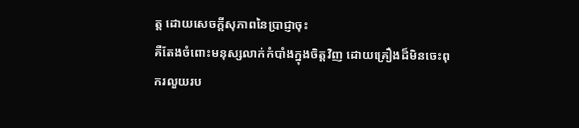ត្ត ដោយសេចក្ដីសុភាពនៃប្រាជ្ញាចុះ
គឺតែងចំពោះមនុស្សលាក់កំបាំងក្នុងចិត្តវិញ ដោយគ្រឿងដ៏មិនចេះពុករលួយរប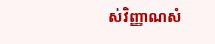ស់វិញ្ញាណសំ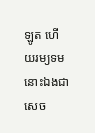ឡូត ហើយរម្យទម នោះឯងជាសេច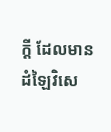ក្ដី ដែលមានដំឡៃវិសេ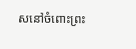សនៅចំពោះព្រះ